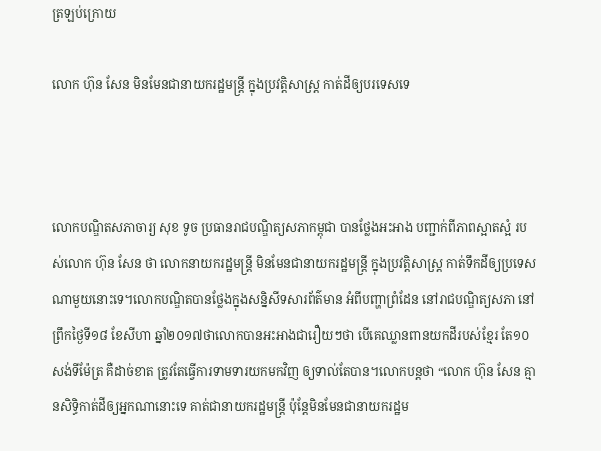ត្រឡប់ក្រោយ

លោក ហ៊ុន សែន មិនមែនជានាយករដ្ឋមន្រ្តី ក្នុងប្រវត្តិសាស្រ្ត កាត់ដីឲ្យបរទេសទេ



លោកបណ្ឌិតសភាចារ្យ សុខ ទូច ប្រធានរាជបណ្ឌិត្យសភាកម្ពុជា បានថ្លែងអះអាង បញ្ជាក់ពីភាពស្អាតស្អំ របស់លោក ហ៊ុន សែន ថា លោកនាយករដ្ឋមន្រ្តី មិនមែនជានាយករដ្ឋមន្រ្តី ក្នុងប្រវត្តិសាស្រ្ត កាត់ទឹកដីឲ្យប្រទេសណាមួយនោះទេ។លោកបណ្ឌិតបានថ្លែងក្នុងសន្និសីទសារព័ត៌មាន អំពីបញ្ហាព្រំដែន នៅរាជបណ្ឌិត្យសភា នៅព្រឹកថ្ងៃទី១៨ ខែសីហា ឆ្នាំ២០១៧ថាលោកបានអះអាងជារឿយៗថា បើគេឈ្លានពានយកដីរបស់ខ្មែរ តែ១០សង់ទីម៉ែត្រ គឺដាច់ខាត ត្រូវតែធ្វើការទាមទារយកមកវិញ ឲ្យទាល់តែបាន។លោកបន្តថា “លោក ហ៊ុន សែន គ្មានសិទ្ធិកាត់ដីឲ្យអ្នកណានោះទេ គាត់ជានាយករដ្ឋមន្រ្តី ប៉ុន្តែមិនមែនជានាយករដ្ឋម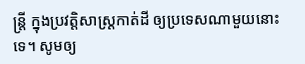ន្រ្តី ក្នុងប្រវត្តិសាស្រ្តកាត់ដី ឲ្យប្រទេសណាមួយនោះទេ។ សូមឲ្យ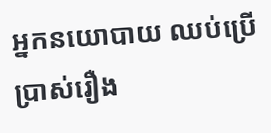អ្នកនយោបាយ ឈប់ប្រើប្រាស់រឿង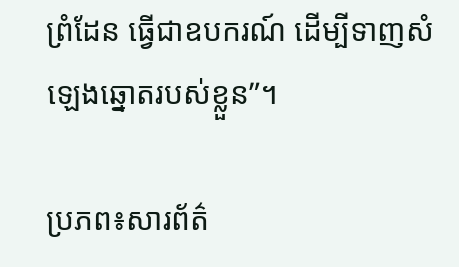ព្រំដែន ធ្វើជាឧបករណ៍ ដើម្បីទាញសំឡេងឆ្នោតរបស់ខ្លួន”។

ប្រភព៖សារព័ត៌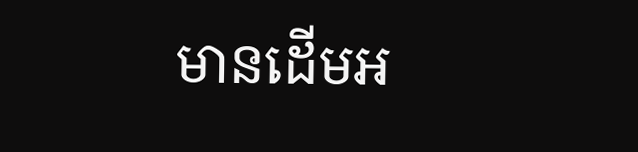មានដើមអ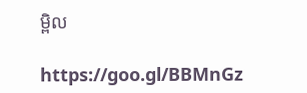ម្ពិល

https://goo.gl/BBMnGz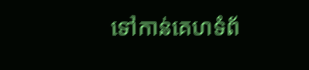ទៅកាន់គេហទំព័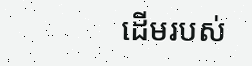ដើមរបស់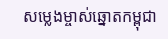សម្លេងម្ចាស់ឆ្នោតកម្ពុជា